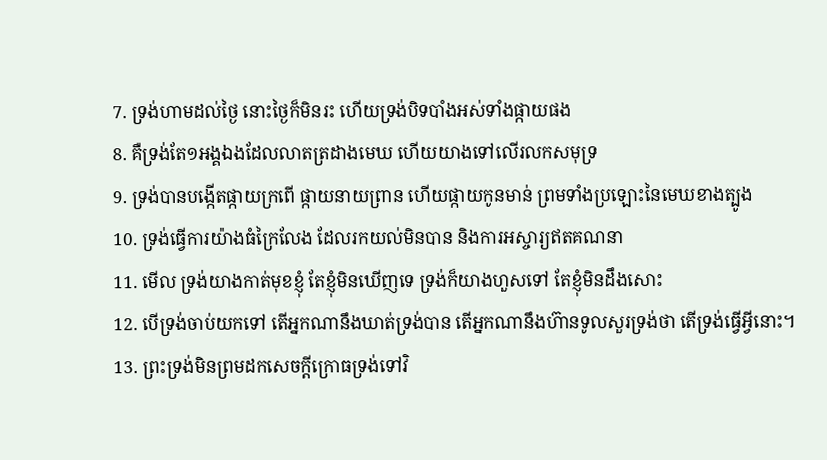7. ទ្រង់ហាមដល់ថ្ងៃ នោះថ្ងៃក៏មិនរះ ហើយទ្រង់បិទបាំងអស់ទាំងផ្កាយផង
8. គឺទ្រង់តែ១អង្គឯងដែលលាតត្រដាងមេឃ ហើយយាងទៅលើរលកសមុទ្រ
9. ទ្រង់បានបង្កើតផ្កាយក្រពើ ផ្កាយនាយព្រាន ហើយផ្កាយកូនមាន់ ព្រមទាំងប្រឡោះនៃមេឃខាងត្បូង
10. ទ្រង់ធ្វើការយ៉ាងធំក្រៃលែង ដែលរកយល់មិនបាន និងការអស្ចារ្យឥតគណនា
11. មើល ទ្រង់យាងកាត់មុខខ្ញុំ តែខ្ញុំមិនឃើញទេ ទ្រង់ក៏យាងហួសទៅ តែខ្ញុំមិនដឹងសោះ
12. បើទ្រង់ចាប់យកទៅ តើអ្នកណានឹងឃាត់ទ្រង់បាន តើអ្នកណានឹងហ៊ានទូលសួរទ្រង់ថា តើទ្រង់ធ្វើអ្វីនោះ។
13. ព្រះទ្រង់មិនព្រមដកសេចក្តីក្រោធទ្រង់ទៅវិ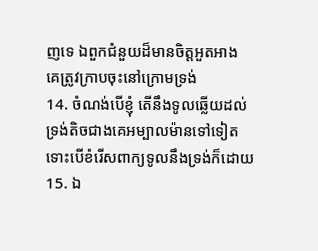ញទេ ឯពួកជំនួយដ៏មានចិត្តអួតអាង គេត្រូវក្រាបចុះនៅក្រោមទ្រង់
14. ចំណង់បើខ្ញុំ តើនឹងទូលឆ្លើយដល់ទ្រង់តិចជាងគេអម្បាលម៉ានទៅទៀត ទោះបើខំរើសពាក្យទូលនឹងទ្រង់ក៏ដោយ
15. ឯ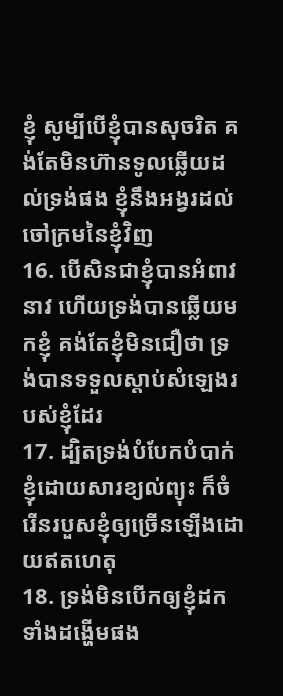ខ្ញុំ សូម្បីបើខ្ញុំបានសុចរិត គង់តែមិនហ៊ានទូលឆ្លើយដល់ទ្រង់ផង ខ្ញុំនឹងអង្វរដល់ចៅក្រមនៃខ្ញុំវិញ
16. បើសិនជាខ្ញុំបានអំពាវនាវ ហើយទ្រង់បានឆ្លើយមកខ្ញុំ គង់តែខ្ញុំមិនជឿថា ទ្រង់បានទទួលស្តាប់សំឡេងរបស់ខ្ញុំដែរ
17. ដ្បិតទ្រង់បំបែកបំបាក់ខ្ញុំដោយសារខ្យល់ព្យុះ ក៏ចំរើនរបួសខ្ញុំឲ្យច្រើនឡើងដោយឥតហេតុ
18. ទ្រង់មិនបើកឲ្យខ្ញុំដកទាំងដង្ហើមផង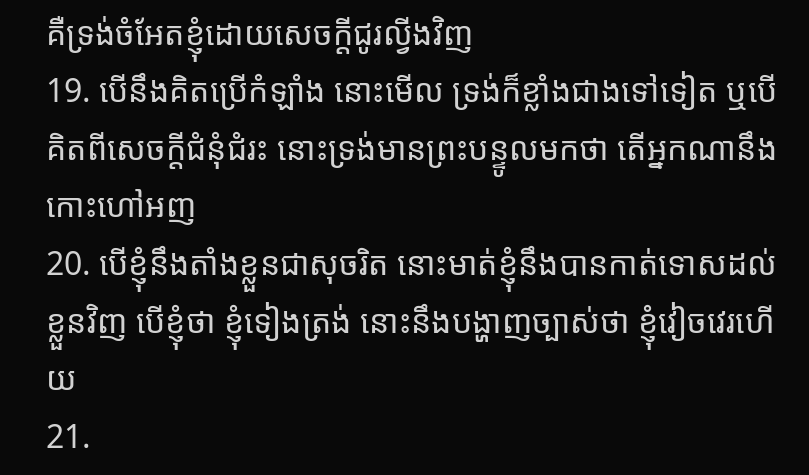គឺទ្រង់ចំអែតខ្ញុំដោយសេចក្តីជូរល្វីងវិញ
19. បើនឹងគិតប្រើកំឡាំង នោះមើល ទ្រង់ក៏ខ្លាំងជាងទៅទៀត ឬបើគិតពីសេចក្តីជំនុំជំរះ នោះទ្រង់មានព្រះបន្ទូលមកថា តើអ្នកណានឹងកោះហៅអញ
20. បើខ្ញុំនឹងតាំងខ្លួនជាសុចរិត នោះមាត់ខ្ញុំនឹងបានកាត់ទោសដល់ខ្លួនវិញ បើខ្ញុំថា ខ្ញុំទៀងត្រង់ នោះនឹងបង្ហាញច្បាស់ថា ខ្ញុំវៀចវេរហើយ
21.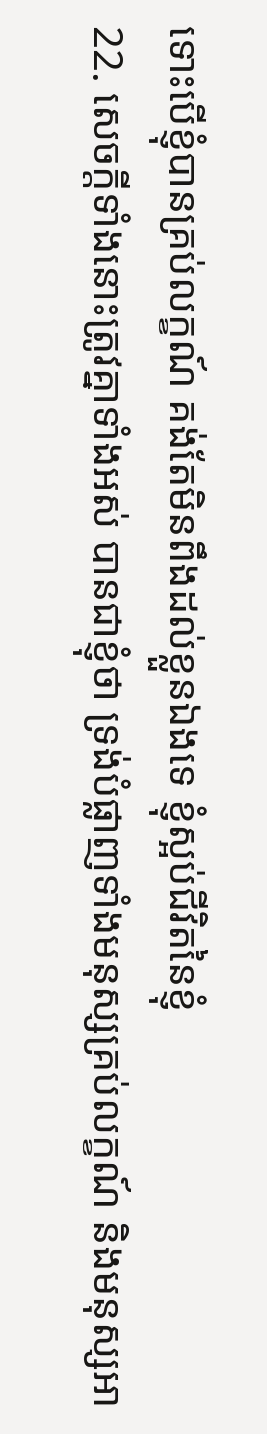ទោះបើខ្ញុំបានគ្រប់លក្ខណ៍ គង់តែមិនពឹងដល់ខ្លួនឯងទេ ខ្ញុំស្អប់ជីវិតនៃខ្ញុំ
22. សេចក្តីទាំងនោះត្រូវគ្នាទាំងអស់ បានជាខ្ញុំថា ទ្រង់បំផ្លាញទាំងមនុស្សគ្រប់លក្ខណ៍ និងមនុស្សអា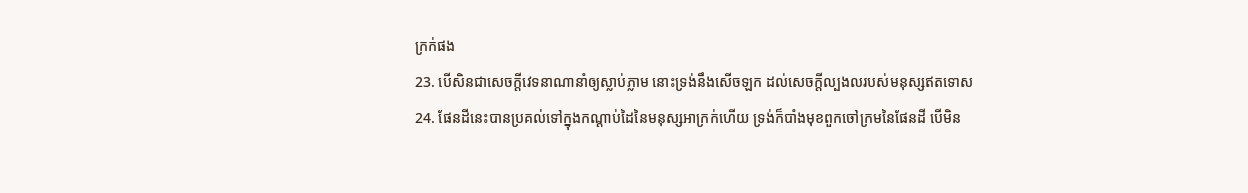ក្រក់ផង
23. បើសិនជាសេចក្តីវេទនាណានាំឲ្យស្លាប់ភ្លាម នោះទ្រង់នឹងសើចឡក ដល់សេចក្តីល្បងលរបស់មនុស្សឥតទោស
24. ផែនដីនេះបានប្រគល់ទៅក្នុងកណ្តាប់ដៃនៃមនុស្សអាក្រក់ហើយ ទ្រង់ក៏បាំងមុខពួកចៅក្រមនៃផែនដី បើមិន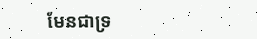មែនជាទ្រ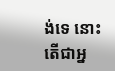ង់ទេ នោះតើជាអ្ន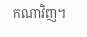កណាវិញ។